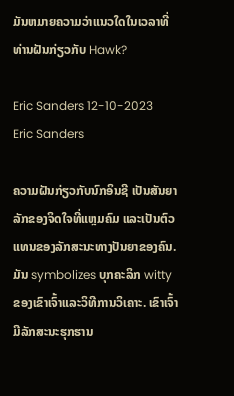ມັນຫມາຍຄວາມວ່າແນວໃດໃນເວລາທີ່ທ່ານຝັນກ່ຽວກັບ Hawk?

Eric Sanders 12-10-2023
Eric Sanders

ຄວາມຝັນກ່ຽວກັບນົກອິນຊີ ເປັນສັນຍາລັກຂອງຈິດໃຈທີ່ແຫຼມຄົມ ແລະເປັນຕົວແທນຂອງລັກສະນະທາງປັນຍາຂອງຄົນ. ມັນ symbolizes ບຸກຄະລິກ witty ຂອງເຂົາເຈົ້າແລະວິທີການວິເຄາະ. ເຂົາເຈົ້າມີລັກສະນະຮຸກຮານ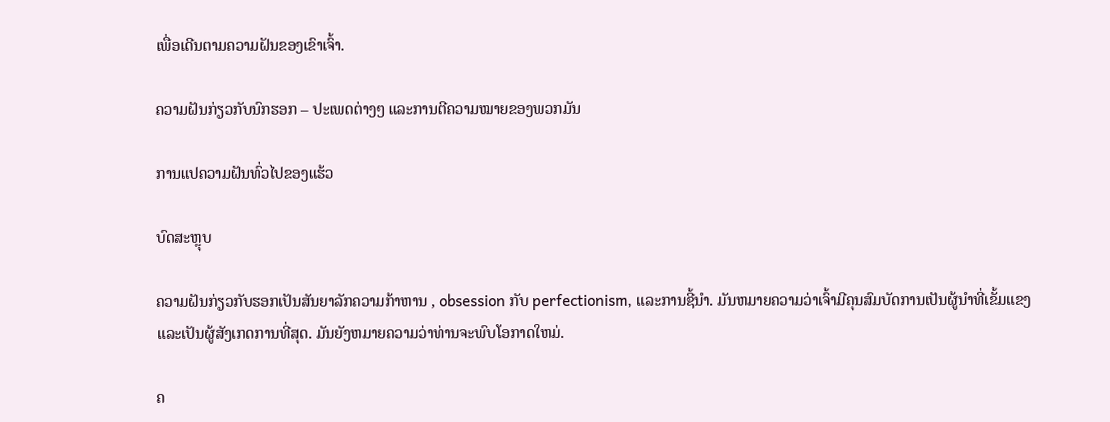ເພື່ອເດີນຕາມຄວາມຝັນຂອງເຂົາເຈົ້າ.

ຄວາມຝັນກ່ຽວກັບນົກຮອກ – ປະເພດຕ່າງໆ ແລະການຕີຄວາມໝາຍຂອງພວກມັນ

ການແປຄວາມຝັນທົ່ວໄປຂອງແຮ້ວ

ບົດສະຫຼຸບ

ຄວາມຝັນກ່ຽວກັບຮອກເປັນສັນຍາລັກຄວາມກ້າຫານ , obsession ກັບ perfectionism, ແລະການຊີ້ນໍາ. ມັນຫມາຍຄວາມວ່າເຈົ້າມີຄຸນສົມບັດການເປັນຜູ້ນໍາທີ່ເຂັ້ມແຂງແລະເປັນຜູ້ສັງເກດການທີ່ສຸດ. ມັນຍັງຫມາຍຄວາມວ່າທ່ານຈະພົບໂອກາດໃຫມ່.

ຄ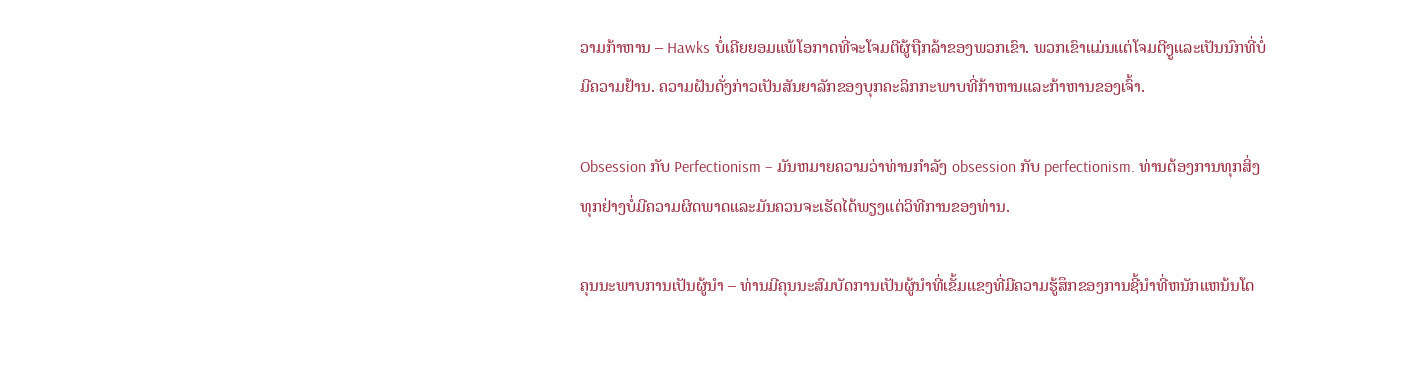ວາມກ້າຫານ – Hawks ບໍ່ເຄີຍຍອມແພ້ໂອກາດທີ່ຈະໂຈມຕີຜູ້ຖືກລ້າຂອງພວກເຂົາ. ພວກເຂົາແມ່ນແຕ່ໂຈມຕີງູແລະເປັນນົກທີ່ບໍ່ມີຄວາມຢ້ານ. ຄວາມຝັນດັ່ງກ່າວເປັນສັນຍາລັກຂອງບຸກຄະລິກກະພາບທີ່ກ້າຫານແລະກ້າຫານຂອງເຈົ້າ.

Obsession ກັບ Perfectionism – ມັນຫມາຍຄວາມວ່າທ່ານກໍາລັງ obsession ກັບ perfectionism. ທ່ານຕ້ອງການທຸກສິ່ງທຸກຢ່າງບໍ່ມີຄວາມຜິດພາດແລະມັນຄວນຈະເຮັດໄດ້ພຽງແຕ່ວິທີການຂອງທ່ານ.

ຄຸນນະພາບການເປັນຜູ້ນໍາ – ທ່ານມີຄຸນນະສົມບັດການເປັນຜູ້ນໍາທີ່ເຂັ້ມແຂງທີ່ມີຄວາມຮູ້ສຶກຂອງການຊີ້ນໍາທີ່ຫນັກແຫນ້ນໂດ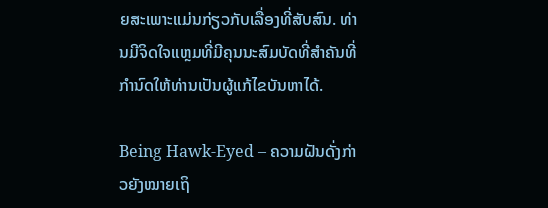ຍສະເພາະແມ່ນກ່ຽວກັບເລື່ອງທີ່ສັບສົນ. ທ່ານມີຈິດໃຈແຫຼມທີ່ມີຄຸນນະສົມບັດທີ່ສໍາຄັນທີ່ກໍານົດໃຫ້ທ່ານເປັນຜູ້ແກ້ໄຂບັນຫາໄດ້.

Being Hawk-Eyed – ຄວາມຝັນດັ່ງກ່າວຍັງໝາຍເຖິ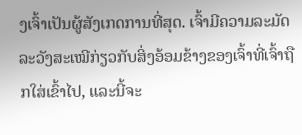ງເຈົ້າເປັນຜູ້ສັງເກດການທີ່ສຸດ. ເຈົ້າມີຄວາມລະມັດລະວັງສະເໝີກ່ຽວກັບສິ່ງອ້ອມຂ້າງຂອງເຈົ້າທີ່ເຈົ້າຖືກໃສ່ເຂົ້າໄປ, ແລະນີ້ຈະ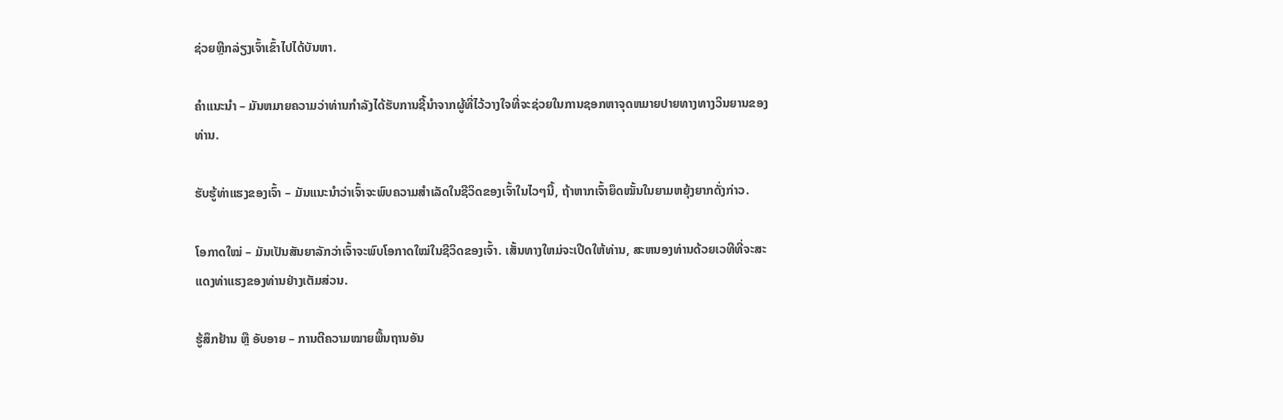ຊ່ວຍຫຼີກລ່ຽງເຈົ້າເຂົ້າໄປໄດ້ບັນຫາ.

ຄໍາແນະນໍາ – ມັນຫມາຍຄວາມວ່າທ່ານກໍາລັງໄດ້ຮັບການຊີ້ນໍາຈາກຜູ້ທີ່ໄວ້ວາງໃຈທີ່ຈະຊ່ວຍໃນການຊອກຫາຈຸດຫມາຍປາຍທາງທາງວິນຍານຂອງທ່ານ.

ຮັບຮູ້ທ່າແຮງຂອງເຈົ້າ – ມັນແນະນຳວ່າເຈົ້າຈະພົບຄວາມສຳເລັດໃນຊີວິດຂອງເຈົ້າໃນໄວໆນີ້, ຖ້າຫາກເຈົ້າຍຶດໝັ້ນໃນຍາມຫຍຸ້ງຍາກດັ່ງກ່າວ.

ໂອກາດໃໝ່ – ມັນເປັນສັນຍາລັກວ່າເຈົ້າຈະພົບໂອກາດໃໝ່ໃນຊີວິດຂອງເຈົ້າ. ເສັ້ນທາງໃຫມ່ຈະເປີດໃຫ້ທ່ານ, ສະຫນອງທ່ານດ້ວຍເວທີທີ່ຈະສະແດງທ່າແຮງຂອງທ່ານຢ່າງເຕັມສ່ວນ.

ຮູ້ສຶກຢ້ານ ຫຼື ອັບອາຍ – ການຕີຄວາມໝາຍພື້ນຖານອັນ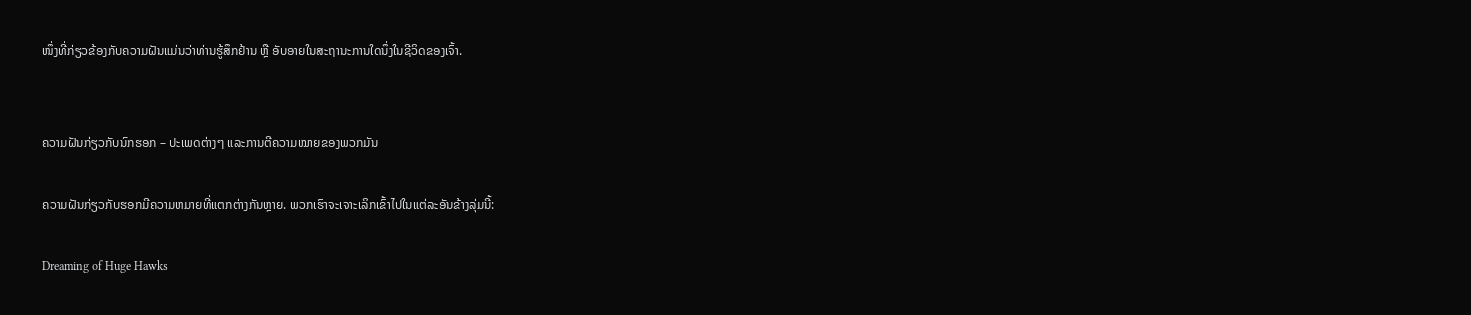ໜຶ່ງທີ່ກ່ຽວຂ້ອງກັບຄວາມຝັນແມ່ນວ່າທ່ານຮູ້ສຶກຢ້ານ ຫຼື ອັບອາຍໃນສະຖານະການໃດນຶ່ງໃນຊີວິດຂອງເຈົ້າ.


ຄວາມຝັນກ່ຽວກັບນົກຮອກ – ປະເພດຕ່າງໆ ແລະການຕີຄວາມໝາຍຂອງພວກມັນ

ຄວາມຝັນກ່ຽວກັບຮອກມີຄວາມຫມາຍທີ່ແຕກຕ່າງກັນຫຼາຍ. ພວກເຮົາຈະເຈາະເລິກເຂົ້າໄປໃນແຕ່ລະອັນຂ້າງລຸ່ມນີ້:

Dreaming of Huge Hawks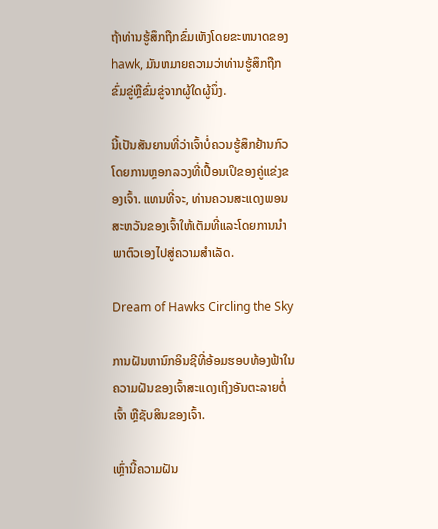ຖ້າທ່ານຮູ້ສຶກຖືກຂົ່ມເຫັງໂດຍຂະຫນາດຂອງ hawk, ມັນຫມາຍຄວາມວ່າທ່ານຮູ້ສຶກຖືກຂົ່ມຂູ່ຫຼືຂົ່ມຂູ່ຈາກຜູ້ໃດຜູ້ນຶ່ງ.

ນີ້ເປັນສັນຍານທີ່ວ່າເຈົ້າບໍ່ຄວນຮູ້ສຶກຢ້ານກົວໂດຍການຫຼອກລວງທີ່ເປື້ອນເປິຂອງຄູ່ແຂ່ງຂອງເຈົ້າ. ແທນທີ່ຈະ, ທ່ານຄວນສະແດງພອນສະຫວັນຂອງເຈົ້າໃຫ້ເຕັມທີ່ແລະໂດຍການນໍາພາຕົວເອງໄປສູ່ຄວາມສໍາເລັດ.

Dream of Hawks Circling the Sky

ການຝັນຫານົກອິນຊີທີ່ອ້ອມຮອບທ້ອງຟ້າໃນຄວາມຝັນຂອງເຈົ້າສະແດງເຖິງອັນຕະລາຍຕໍ່ເຈົ້າ ຫຼືຊັບສິນຂອງເຈົ້າ.

ເຫຼົ່ານີ້ຄວາມຝັນ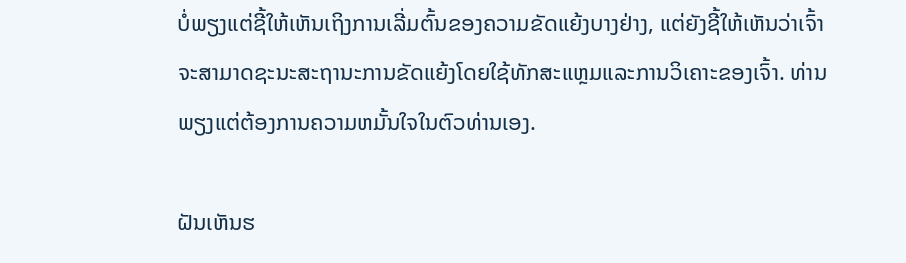ບໍ່ພຽງແຕ່ຊີ້ໃຫ້ເຫັນເຖິງການເລີ່ມຕົ້ນຂອງຄວາມຂັດແຍ້ງບາງຢ່າງ, ແຕ່ຍັງຊີ້ໃຫ້ເຫັນວ່າເຈົ້າຈະສາມາດຊະນະສະຖານະການຂັດແຍ້ງໂດຍໃຊ້ທັກສະແຫຼມແລະການວິເຄາະຂອງເຈົ້າ. ທ່ານພຽງແຕ່ຕ້ອງການຄວາມຫມັ້ນໃຈໃນຕົວທ່ານເອງ.

ຝັນເຫັນຮ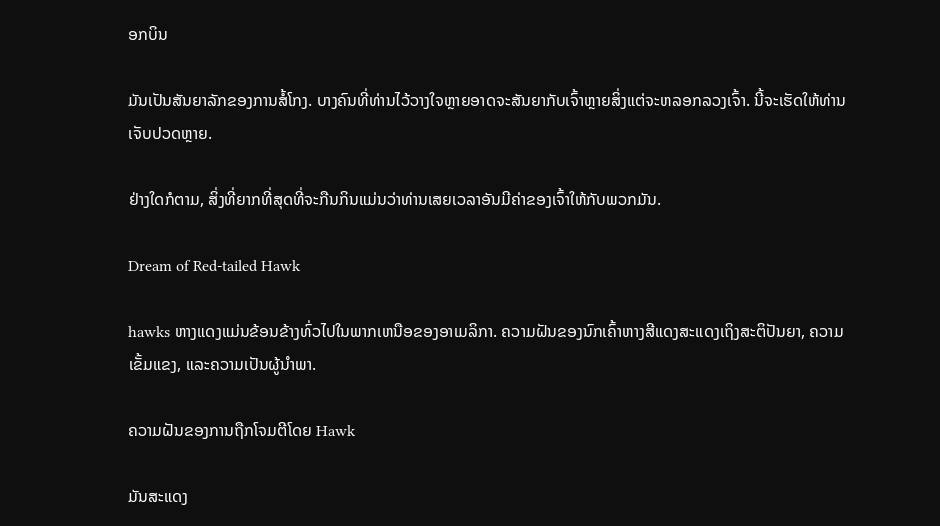ອກບິນ

ມັນເປັນສັນຍາລັກຂອງການສໍ້ໂກງ. ບາງຄົນທີ່ທ່ານໄວ້ວາງໃຈຫຼາຍອາດຈະສັນຍາກັບເຈົ້າຫຼາຍສິ່ງແຕ່ຈະຫລອກລວງເຈົ້າ. ນີ້ຈະເຮັດໃຫ້ທ່ານເຈັບປວດຫຼາຍ.

ຢ່າງໃດກໍຕາມ, ສິ່ງທີ່ຍາກທີ່ສຸດທີ່ຈະກືນກິນແມ່ນວ່າທ່ານເສຍເວລາອັນມີຄ່າຂອງເຈົ້າໃຫ້ກັບພວກມັນ.

Dream of Red-tailed Hawk

hawks ຫາງແດງແມ່ນຂ້ອນຂ້າງທົ່ວໄປໃນພາກເຫນືອຂອງອາເມລິກາ. ຄວາມຝັນຂອງນົກເຄົ້າຫາງສີແດງສະແດງເຖິງສະຕິປັນຍາ, ຄວາມເຂັ້ມແຂງ, ແລະຄວາມເປັນຜູ້ນໍາພາ.

ຄວາມຝັນຂອງການຖືກໂຈມຕີໂດຍ Hawk

ມັນສະແດງ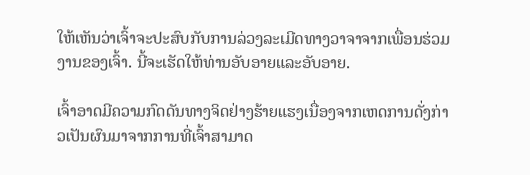ໃຫ້ເຫັນວ່າເຈົ້າຈະປະສົບກັບການລ່ວງລະເມີດທາງວາຈາຈາກເພື່ອນຮ່ວມງານຂອງເຈົ້າ. ນີ້ຈະເຮັດໃຫ້ທ່ານອັບອາຍແລະອັບອາຍ.

ເຈົ້າອາດມີຄວາມກົດດັນທາງຈິດຢ່າງຮ້າຍແຮງເນື່ອງຈາກເຫດການດັ່ງກ່າວເປັນຜົນມາຈາກການທີ່ເຈົ້າສາມາດ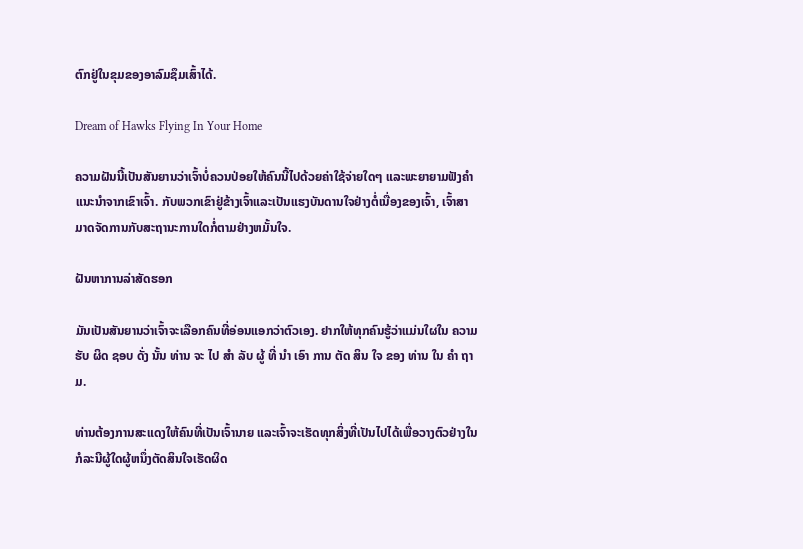ຕົກຢູ່ໃນຂຸມຂອງອາລົມຊຶມເສົ້າໄດ້.

Dream of Hawks Flying In Your Home

ຄວາມຝັນນີ້ເປັນສັນຍານວ່າເຈົ້າບໍ່ຄວນປ່ອຍໃຫ້ຄົນນີ້ໄປດ້ວຍຄ່າໃຊ້ຈ່າຍໃດໆ ແລະພະຍາຍາມຟັງຄໍາແນະນໍາຈາກເຂົາເຈົ້າ. ກັບພວກເຂົາຢູ່ຂ້າງເຈົ້າແລະເປັນແຮງບັນດານໃຈຢ່າງຕໍ່ເນື່ອງຂອງເຈົ້າ, ເຈົ້າສາມາດຈັດການກັບສະຖານະການໃດກໍ່ຕາມຢ່າງຫມັ້ນໃຈ.

ຝັນຫາການລ່າສັດຮອກ

ມັນເປັນສັນຍານວ່າເຈົ້າຈະເລືອກຄົນທີ່ອ່ອນແອກວ່າຕົວເອງ. ຢາກໃຫ້ທຸກຄົນຮູ້ວ່າແມ່ນໃຜໃນ ຄວາມ ຮັບ ຜິດ ຊອບ ດັ່ງ ນັ້ນ ທ່ານ ຈະ ໄປ ສໍາ ລັບ ຜູ້ ທີ່ ນໍາ ເອົາ ການ ຕັດ ສິນ ໃຈ ຂອງ ທ່ານ ໃນ ຄໍາ ຖາມ.

ທ່ານຕ້ອງການສະແດງໃຫ້ຄົນທີ່ເປັນເຈົ້ານາຍ ແລະເຈົ້າຈະເຮັດທຸກສິ່ງທີ່ເປັນໄປໄດ້ເພື່ອວາງຕົວຢ່າງໃນກໍລະນີຜູ້ໃດຜູ້ຫນຶ່ງຕັດສິນໃຈເຮັດຜິດ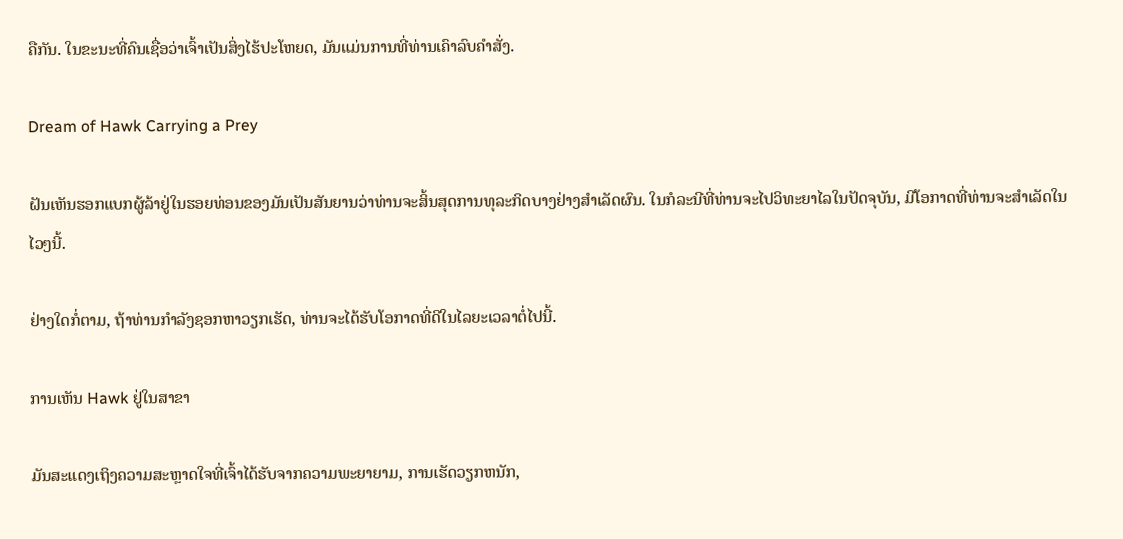ຄືກັນ. ໃນຂະນະທີ່ຄົນເຊື່ອວ່າເຈົ້າເປັນສິ່ງໄຮ້ປະໂຫຍດ, ມັນແມ່ນການທີ່ທ່ານເຄົາລົບຄໍາສັ່ງ.

Dream of Hawk Carrying a Prey

ຝັນເຫັນຮອກແບກຜູ້ລ້າຢູ່ໃນຮອຍທ່ອນຂອງມັນເປັນສັນຍານວ່າທ່ານຈະສິ້ນສຸດການທຸລະກິດບາງຢ່າງສໍາເລັດຜົນ. ໃນກໍລະນີທີ່ທ່ານຈະໄປວິທະຍາໄລໃນປັດຈຸບັນ, ມີໂອກາດທີ່ທ່ານຈະສໍາເລັດໃນໄວໆນີ້.

ຢ່າງໃດກໍ່ຕາມ, ຖ້າທ່ານກໍາລັງຊອກຫາວຽກເຮັດ, ທ່ານຈະໄດ້ຮັບໂອກາດທີ່ດີໃນໄລຍະເວລາຕໍ່ໄປນີ້.

ການເຫັນ Hawk ຢູ່ໃນສາຂາ

ມັນສະແດງເຖິງຄວາມສະຫຼາດໃຈທີ່ເຈົ້າໄດ້ຮັບຈາກຄວາມພະຍາຍາມ, ການເຮັດວຽກຫນັກ,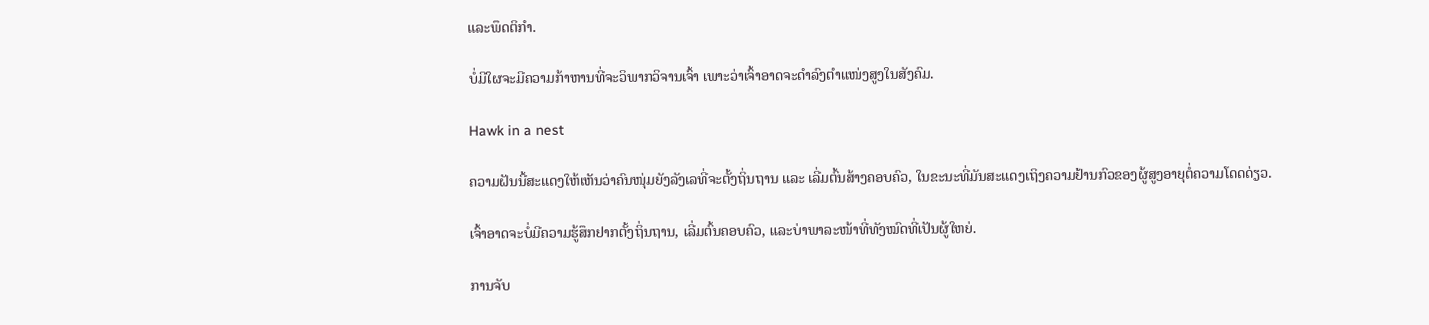ແລະພຶດຕິກໍາ.

ບໍ່ມີໃຜຈະມີຄວາມກ້າຫານທີ່ຈະວິພາກວິຈານເຈົ້າ ເພາະວ່າເຈົ້າອາດຈະດຳລົງຕຳແໜ່ງສູງໃນສັງຄົມ.

Hawk in a nest

ຄວາມຝັນນີ້ສະແດງໃຫ້ເຫັນວ່າຄົນໜຸ່ມຍັງລັງເລທີ່ຈະຕັ້ງຖິ່ນຖານ ແລະ ເລີ່ມຕົ້ນສ້າງຄອບຄົວ, ໃນຂະນະທີ່ມັນສະແດງເຖິງຄວາມຢ້ານກົວຂອງຜູ້ສູງອາຍຸຕໍ່ຄວາມໂດດດ່ຽວ.

ເຈົ້າອາດຈະບໍ່ມີຄວາມຮູ້ສຶກຢາກຕັ້ງຖິ່ນຖານ, ເລີ່ມຕົ້ນຄອບຄົວ, ແລະບ່າພາລະໜ້າທີ່ທັງໝົດທີ່ເປັນຜູ້ໃຫຍ່.

ການຈັບ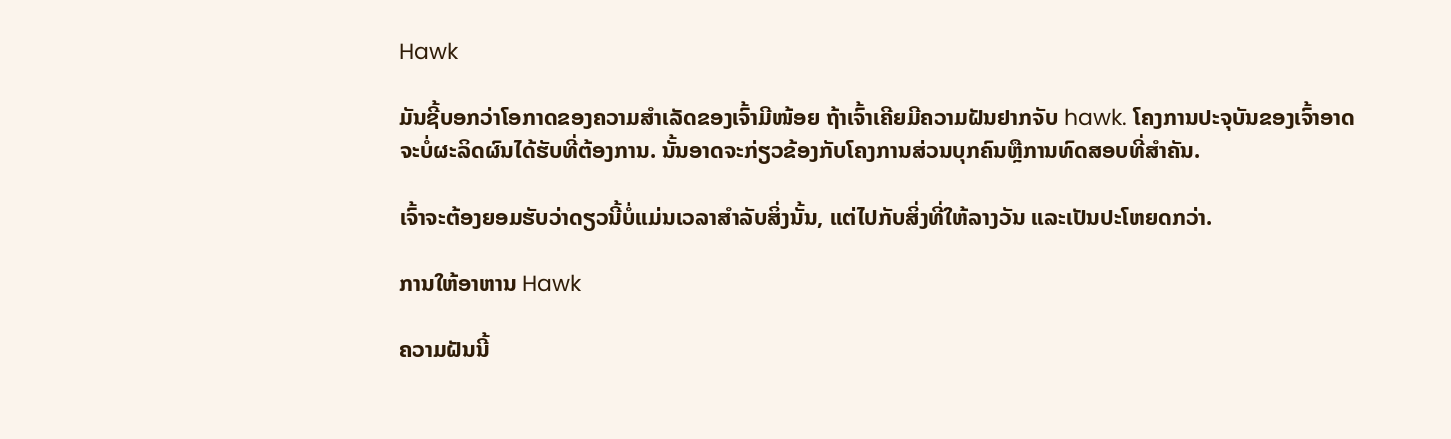Hawk

ມັນຊີ້ບອກວ່າໂອກາດຂອງຄວາມສຳເລັດຂອງເຈົ້າມີໜ້ອຍ ຖ້າເຈົ້າເຄີຍມີຄວາມຝັນຢາກຈັບ hawk. ໂຄງການປະຈຸບັນຂອງເຈົ້າອາດຈະບໍ່ຜະລິດຜົນໄດ້ຮັບທີ່ຕ້ອງການ. ນັ້ນອາດຈະກ່ຽວຂ້ອງກັບໂຄງການສ່ວນບຸກຄົນຫຼືການທົດສອບທີ່ສໍາຄັນ.

ເຈົ້າຈະຕ້ອງຍອມຮັບວ່າດຽວນີ້ບໍ່ແມ່ນເວລາສຳລັບສິ່ງນັ້ນ, ແຕ່ໄປກັບສິ່ງທີ່ໃຫ້ລາງວັນ ແລະເປັນປະໂຫຍດກວ່າ.

ການໃຫ້ອາຫານ Hawk

ຄວາມຝັນນີ້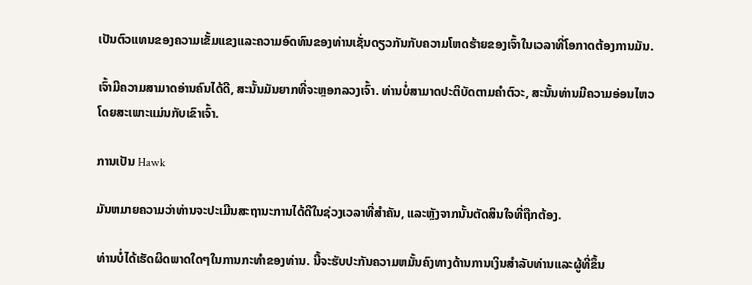ເປັນຕົວແທນຂອງຄວາມເຂັ້ມແຂງແລະຄວາມອົດທົນຂອງທ່ານເຊັ່ນດຽວກັນກັບຄວາມໂຫດຮ້າຍຂອງເຈົ້າໃນເວລາທີ່ໂອກາດຕ້ອງການມັນ.

ເຈົ້າມີຄວາມສາມາດອ່ານຄົນໄດ້ດີ, ສະນັ້ນມັນຍາກທີ່ຈະຫຼອກລວງເຈົ້າ. ທ່ານບໍ່ສາມາດປະຕິບັດຕາມຄໍາຕົວະ, ສະນັ້ນທ່ານມີຄວາມອ່ອນໄຫວໂດຍສະເພາະແມ່ນກັບເຂົາເຈົ້າ.

ການເປັນ Hawk

ມັນຫມາຍຄວາມວ່າທ່ານຈະປະເມີນສະຖານະການໄດ້ດີໃນຊ່ວງເວລາທີ່ສໍາຄັນ, ແລະຫຼັງຈາກນັ້ນຕັດສິນໃຈທີ່ຖືກຕ້ອງ.

ທ່ານບໍ່ໄດ້ເຮັດຜິດພາດໃດໆໃນການກະທໍາຂອງທ່ານ. ນີ້ຈະຮັບປະກັນຄວາມຫມັ້ນຄົງທາງດ້ານການເງິນສໍາລັບທ່ານແລະຜູ້ທີ່ຂຶ້ນ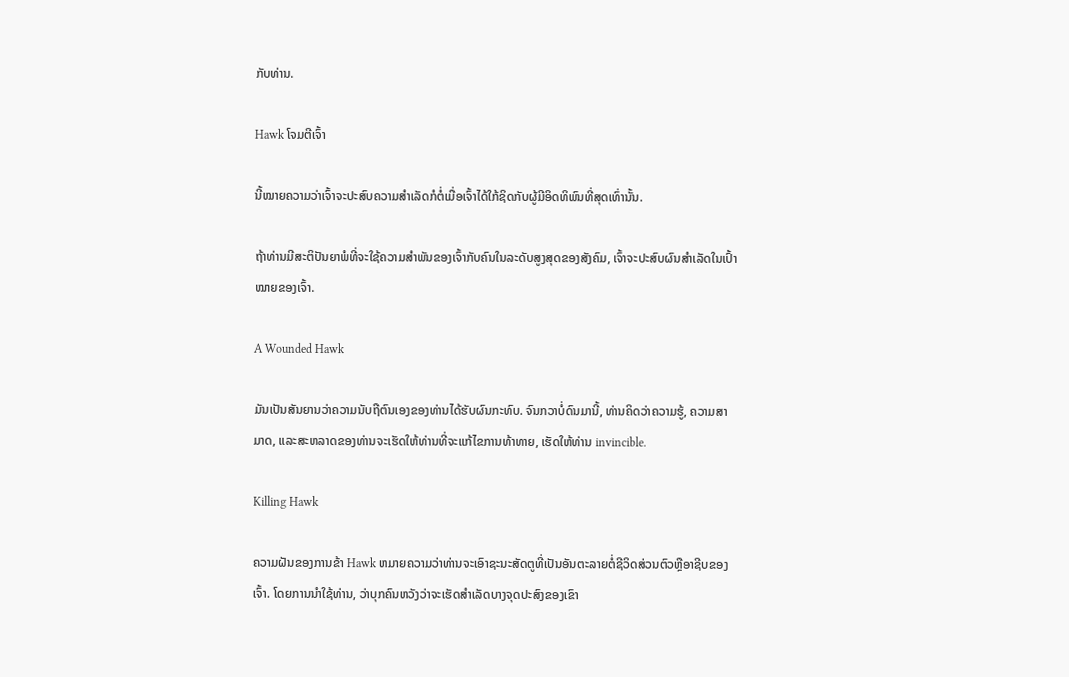ກັບທ່ານ.

Hawk ໂຈມຕີເຈົ້າ

ນີ້ໝາຍຄວາມວ່າເຈົ້າຈະປະສົບຄວາມສຳເລັດກໍຕໍ່ເມື່ອເຈົ້າໄດ້ໃກ້ຊິດກັບຜູ້ມີອິດທິພົນທີ່ສຸດເທົ່ານັ້ນ.

ຖ້າທ່ານມີສະຕິປັນຍາພໍທີ່ຈະໃຊ້ຄວາມສຳພັນຂອງເຈົ້າກັບຄົນໃນລະດັບສູງສຸດຂອງສັງຄົມ, ເຈົ້າຈະປະສົບຜົນສຳເລັດໃນເປົ້າໝາຍຂອງເຈົ້າ.

A Wounded Hawk

ມັນເປັນສັນຍານວ່າຄວາມນັບຖືຕົນເອງຂອງທ່ານໄດ້ຮັບຜົນກະທົບ. ຈົນກວາບໍ່ດົນມານີ້, ທ່ານຄິດວ່າຄວາມຮູ້, ຄວາມສາມາດ, ແລະສະຫລາດຂອງທ່ານຈະເຮັດໃຫ້ທ່ານທີ່ຈະແກ້ໄຂການທ້າທາຍ, ເຮັດໃຫ້ທ່ານ invincible.

Killing Hawk

ຄວາມຝັນຂອງການຂ້າ Hawk ຫມາຍຄວາມວ່າທ່ານຈະເອົາຊະນະສັດຕູທີ່ເປັນອັນຕະລາຍຕໍ່ຊີວິດສ່ວນຕົວຫຼືອາຊີບຂອງເຈົ້າ. ໂດຍການນໍາໃຊ້ທ່ານ, ວ່າບຸກຄົນຫວັງວ່າຈະເຮັດສໍາເລັດບາງຈຸດປະສົງຂອງເຂົາ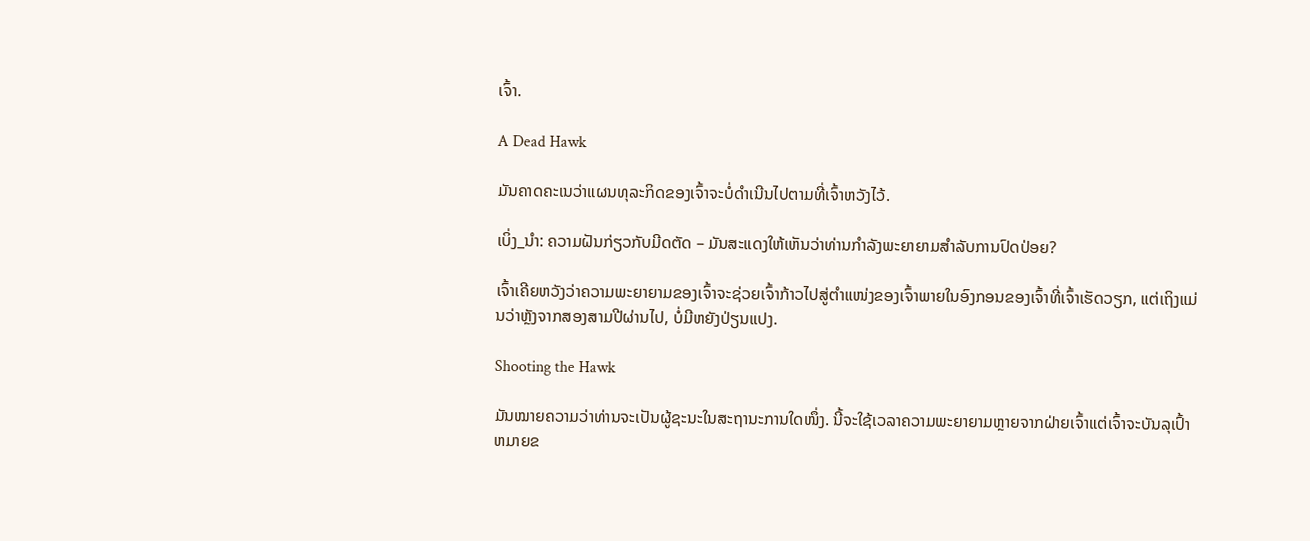ເຈົ້າ.

A Dead Hawk

ມັນຄາດຄະເນວ່າແຜນທຸລະກິດຂອງເຈົ້າຈະບໍ່ດໍາເນີນໄປຕາມທີ່ເຈົ້າຫວັງໄວ້.

ເບິ່ງ_ນຳ: ຄວາມຝັນກ່ຽວກັບມີດຕັດ – ມັນສະແດງໃຫ້ເຫັນວ່າທ່ານກໍາລັງພະຍາຍາມສໍາລັບການປົດປ່ອຍ?

ເຈົ້າເຄີຍຫວັງວ່າຄວາມພະຍາຍາມຂອງເຈົ້າຈະຊ່ວຍເຈົ້າກ້າວໄປສູ່ຕຳແໜ່ງຂອງເຈົ້າພາຍໃນອົງກອນຂອງເຈົ້າທີ່ເຈົ້າເຮັດວຽກ, ແຕ່ເຖິງແມ່ນວ່າຫຼັງຈາກສອງສາມປີຜ່ານໄປ, ບໍ່ມີຫຍັງປ່ຽນແປງ.

Shooting the Hawk

ມັນໝາຍຄວາມວ່າທ່ານຈະເປັນຜູ້ຊະນະໃນສະຖານະການໃດໜຶ່ງ. ນີ້ຈະໃຊ້ເວລາຄວາມພະຍາຍາມຫຼາຍຈາກຝ່າຍເຈົ້າແຕ່ເຈົ້າຈະບັນລຸເປົ້າຫມາຍຂ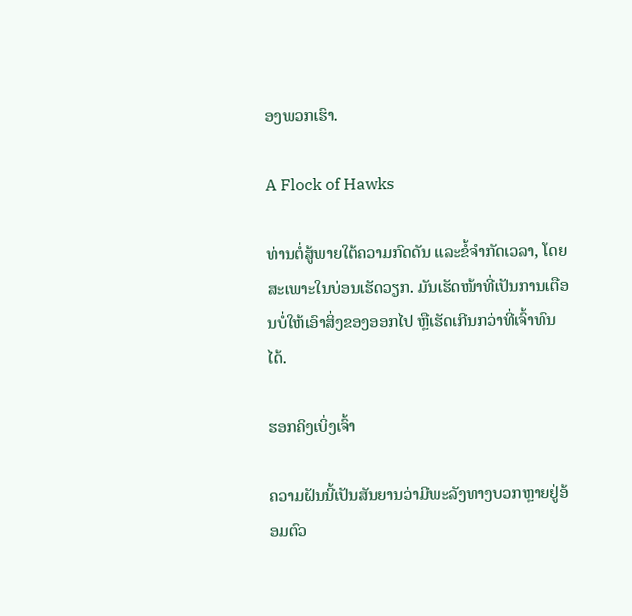ອງພວກເຮົາ.

A Flock of Hawks

ທ່ານຕໍ່ສູ້ພາຍໃຕ້ຄວາມກົດດັນ ແລະຂໍ້ຈຳກັດເວລາ, ໂດຍສະເພາະໃນບ່ອນເຮັດວຽກ. ມັນເຮັດໜ້າທີ່ເປັນການເຕືອນບໍ່ໃຫ້ເອົາສິ່ງຂອງອອກໄປ ຫຼືເຮັດເກີນກວ່າທີ່ເຈົ້າທົນໄດ້.

ຮອກຄິງເບິ່ງເຈົ້າ

ຄວາມຝັນນີ້ເປັນສັນຍານວ່າມີພະລັງທາງບວກຫຼາຍຢູ່ອ້ອມຕົວ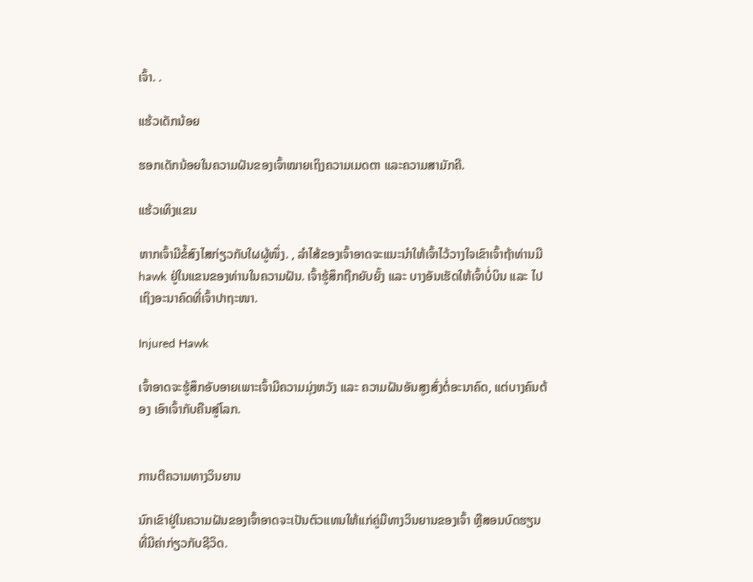ເຈົ້າ. .

ແຮ້ວເດັກນ້ອຍ

ຮອກເດັກນ້ອຍໃນຄວາມຝັນຂອງເຈົ້າໝາຍເຖິງຄວາມເມດຕາ ແລະຄວາມສາມັກຄີ.

ແຮ້ວເທິງແຂນ

ຫາກເຈົ້າມີຂໍ້ສົງໄສກ່ຽວກັບໃຜຜູ້ໜຶ່ງ. , ລໍາໄສ້ຂອງເຈົ້າອາດຈະແນະນໍາໃຫ້ເຈົ້າໄວ້ວາງໃຈເຂົາເຈົ້າຖ້າທ່ານມີ hawk ຢູ່ໃນແຂນຂອງທ່ານໃນຄວາມຝັນ. ເຈົ້າຮູ້ສຶກຖືກຍັບຍັ້ງ ແລະ ບາງອັນເຮັດໃຫ້ເຈົ້າບໍ່ບິນ ແລະ ໄປເຖິງອະນາຄົດທີ່ເຈົ້າປາຖະໜາ.

Injured Hawk

ເຈົ້າອາດຈະຮູ້ສຶກອັບອາຍເພາະເຈົ້າມີຄວາມມຸ່ງຫວັງ ແລະ ຄວາມຝັນອັນສູງສົ່ງຕໍ່ອະນາຄົດ, ແຕ່ບາງຄົນຕ້ອງ ເອົາເຈົ້າກັບຄືນສູ່ໂລກ.


ການຕີຄວາມທາງວິນຍານ

ນົກເຂົາຢູ່ໃນຄວາມຝັນຂອງເຈົ້າອາດຈະເປັນຕົວແທນໃຫ້ແກ່ຄູ່ມືທາງວິນຍານຂອງເຈົ້າ ຫຼືສອນບົດຮຽນທີ່ມີຄ່າກ່ຽວກັບຊີວິດ.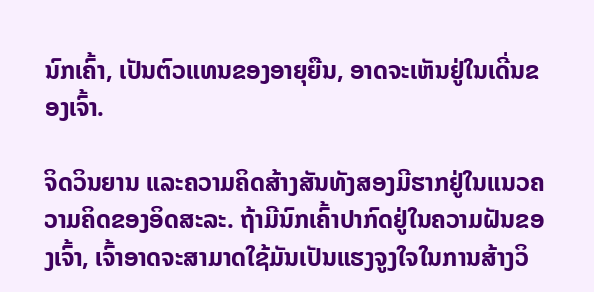ນົກເຄົ້າ, ເປັນຕົວແທນຂອງອາຍຸຍືນ, ອາດຈະເຫັນຢູ່ໃນເດີ່ນຂອງເຈົ້າ.

ຈິດວິນຍານ ແລະຄວາມຄິດສ້າງສັນທັງສອງມີຮາກຢູ່ໃນແນວຄວາມຄິດຂອງອິດສະລະ. ຖ້າມີນົກເຄົ້າປາກົດຢູ່ໃນຄວາມຝັນຂອງເຈົ້າ, ເຈົ້າອາດຈະສາມາດໃຊ້ມັນເປັນແຮງຈູງໃຈໃນການສ້າງວິ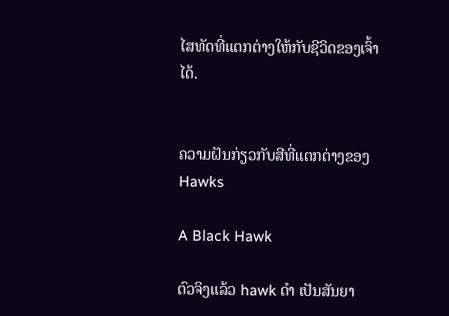ໄສທັດທີ່ແຕກຕ່າງໃຫ້ກັບຊີວິດຂອງເຈົ້າໄດ້.


ຄວາມຝັນກ່ຽວກັບສີທີ່ແຕກຕ່າງຂອງ Hawks

A Black Hawk

ຕົວຈິງແລ້ວ hawk ດຳ ເປັນສັນຍາ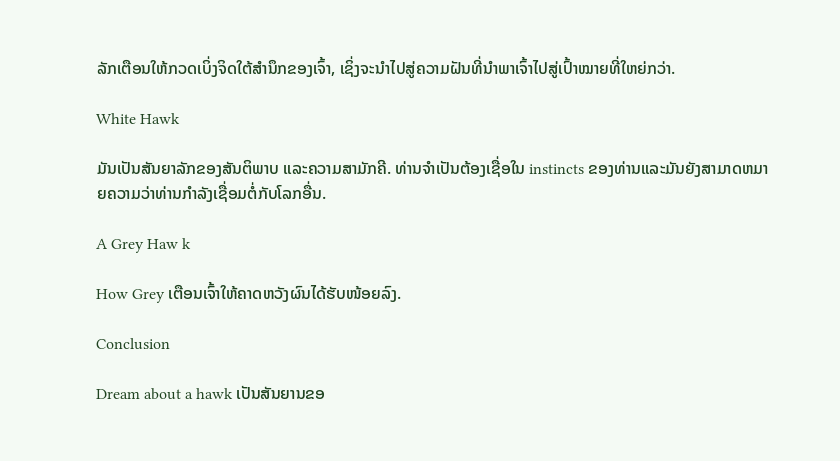ລັກເຕືອນໃຫ້ກວດເບິ່ງຈິດໃຕ້ສຳນຶກຂອງເຈົ້າ, ເຊິ່ງຈະນຳໄປສູ່ຄວາມຝັນທີ່ນຳພາເຈົ້າໄປສູ່ເປົ້າໝາຍທີ່ໃຫຍ່ກວ່າ.

White Hawk

ມັນເປັນສັນຍາລັກຂອງສັນຕິພາບ ແລະຄວາມສາມັກຄີ. ທ່ານຈໍາເປັນຕ້ອງເຊື່ອໃນ instincts ຂອງທ່ານແລະມັນຍັງສາມາດຫມາຍຄວາມວ່າທ່ານກໍາລັງເຊື່ອມຕໍ່ກັບໂລກອື່ນ.

A Grey Haw k

How Grey ເຕືອນເຈົ້າໃຫ້ຄາດຫວັງຜົນໄດ້ຮັບໜ້ອຍລົງ.

Conclusion

Dream about a hawk ເປັນສັນຍານຂອ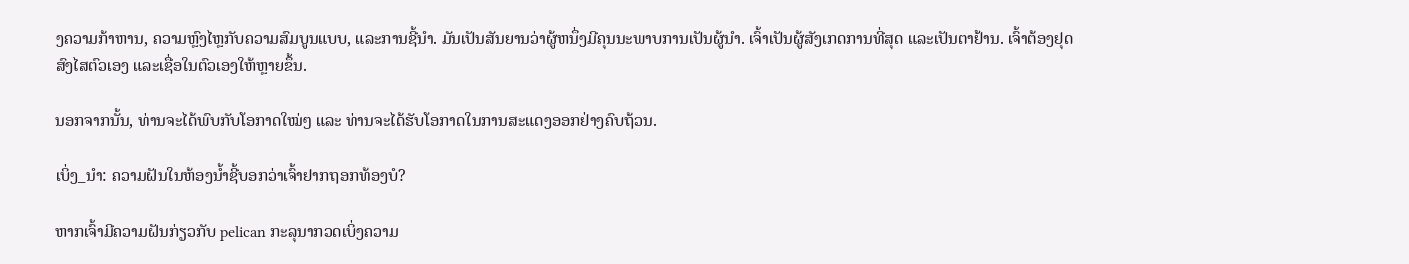ງຄວາມກ້າຫານ, ຄວາມຫຼົງໄຫຼກັບຄວາມສົມບູນແບບ, ແລະການຊີ້ນໍາ. ມັນເປັນສັນຍານວ່າຜູ້ຫນຶ່ງມີຄຸນນະພາບການເປັນຜູ້ນໍາ. ເຈົ້າເປັນຜູ້ສັງເກດການທີ່ສຸດ ແລະເປັນຕາຢ້ານ. ເຈົ້າຕ້ອງຢຸດສົງໄສຕົວເອງ ແລະເຊື່ອໃນຕົວເອງໃຫ້ຫຼາຍຂຶ້ນ.

ນອກຈາກນັ້ນ, ທ່ານຈະໄດ້ພົບກັບໂອກາດໃໝ່ໆ ແລະ ທ່ານຈະໄດ້ຮັບໂອກາດໃນການສະແດງອອກຢ່າງຄົບຖ້ວນ.

ເບິ່ງ_ນຳ: ຄວາມຝັນໃນຫ້ອງນໍ້າຊີ້ບອກວ່າເຈົ້າຢາກຖອກທ້ອງບໍ?

ຫາກເຈົ້າມີຄວາມຝັນກ່ຽວກັບ pelican ກະລຸນາກວດເບິ່ງຄວາມ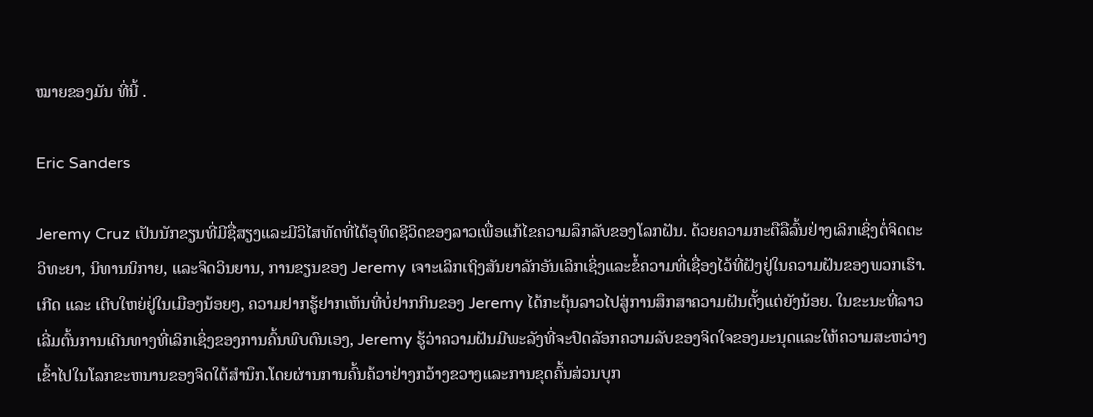ໝາຍຂອງມັນ ທີ່ນີ້ .

Eric Sanders

Jeremy Cruz ເປັນນັກຂຽນທີ່ມີຊື່ສຽງແລະມີວິໄສທັດທີ່ໄດ້ອຸທິດຊີວິດຂອງລາວເພື່ອແກ້ໄຂຄວາມລຶກລັບຂອງໂລກຝັນ. ດ້ວຍຄວາມກະຕືລືລົ້ນຢ່າງເລິກເຊິ່ງຕໍ່ຈິດຕະວິທະຍາ, ນິທານນິກາຍ, ແລະຈິດວິນຍານ, ການຂຽນຂອງ Jeremy ເຈາະເລິກເຖິງສັນຍາລັກອັນເລິກເຊິ່ງແລະຂໍ້ຄວາມທີ່ເຊື່ອງໄວ້ທີ່ຝັງຢູ່ໃນຄວາມຝັນຂອງພວກເຮົາ.ເກີດ ແລະ ເຕີບໃຫຍ່ຢູ່ໃນເມືອງນ້ອຍໆ, ຄວາມຢາກຮູ້ຢາກເຫັນທີ່ບໍ່ຢາກກິນຂອງ Jeremy ໄດ້ກະຕຸ້ນລາວໄປສູ່ການສຶກສາຄວາມຝັນຕັ້ງແຕ່ຍັງນ້ອຍ. ໃນຂະນະທີ່ລາວເລີ່ມຕົ້ນການເດີນທາງທີ່ເລິກເຊິ່ງຂອງການຄົ້ນພົບຕົນເອງ, Jeremy ຮູ້ວ່າຄວາມຝັນມີພະລັງທີ່ຈະປົດລັອກຄວາມລັບຂອງຈິດໃຈຂອງມະນຸດແລະໃຫ້ຄວາມສະຫວ່າງເຂົ້າໄປໃນໂລກຂະຫນານຂອງຈິດໃຕ້ສໍານຶກ.ໂດຍຜ່ານການຄົ້ນຄ້ວາຢ່າງກວ້າງຂວາງແລະການຂຸດຄົ້ນສ່ວນບຸກ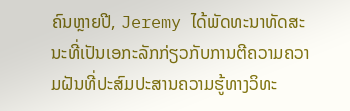ຄົນຫຼາຍປີ, Jeremy ໄດ້ພັດທະນາທັດສະນະທີ່ເປັນເອກະລັກກ່ຽວກັບການຕີຄວາມຄວາມຝັນທີ່ປະສົມປະສານຄວາມຮູ້ທາງວິທະ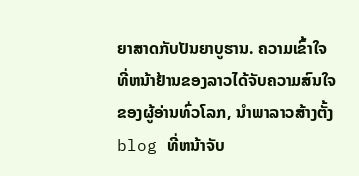ຍາສາດກັບປັນຍາບູຮານ. ຄວາມເຂົ້າໃຈທີ່ຫນ້າຢ້ານຂອງລາວໄດ້ຈັບຄວາມສົນໃຈຂອງຜູ້ອ່ານທົ່ວໂລກ, ນໍາພາລາວສ້າງຕັ້ງ blog ທີ່ຫນ້າຈັບ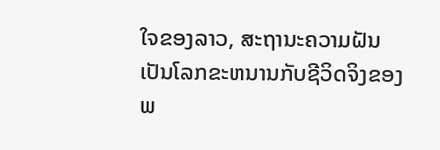ໃຈຂອງລາວ, ສະຖານະຄວາມຝັນເປັນໂລກຂະຫນານກັບຊີວິດຈິງຂອງພ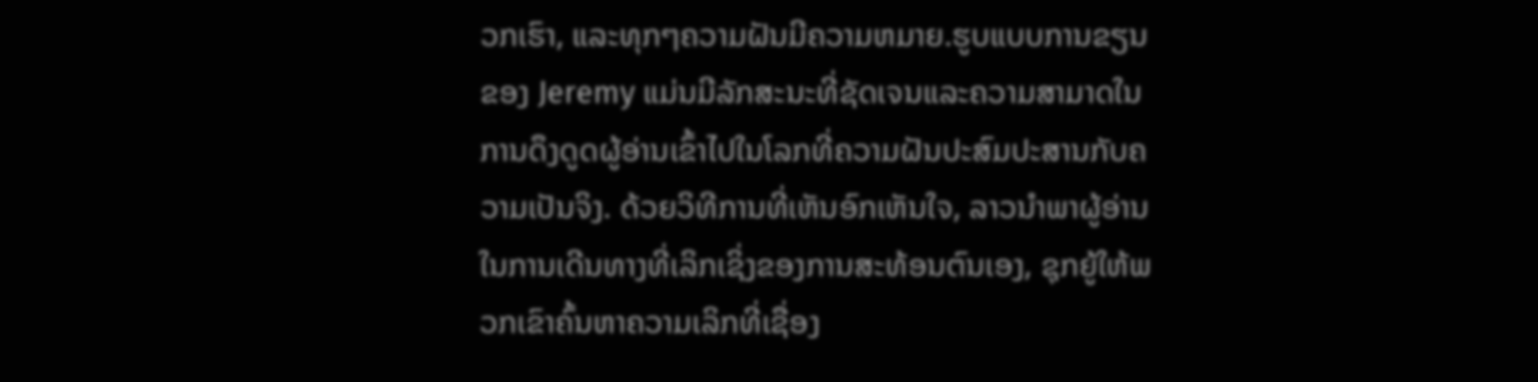ວກເຮົາ, ແລະທຸກໆຄວາມຝັນມີຄວາມຫມາຍ.ຮູບແບບການຂຽນຂອງ Jeremy ແມ່ນມີລັກສະນະທີ່ຊັດເຈນແລະຄວາມສາມາດໃນການດຶງດູດຜູ້ອ່ານເຂົ້າໄປໃນໂລກທີ່ຄວາມຝັນປະສົມປະສານກັບຄວາມເປັນຈິງ. ດ້ວຍວິທີການທີ່ເຫັນອົກເຫັນໃຈ, ລາວນໍາພາຜູ້ອ່ານໃນການເດີນທາງທີ່ເລິກເຊິ່ງຂອງການສະທ້ອນຕົນເອງ, ຊຸກຍູ້ໃຫ້ພວກເຂົາຄົ້ນຫາຄວາມເລິກທີ່ເຊື່ອງ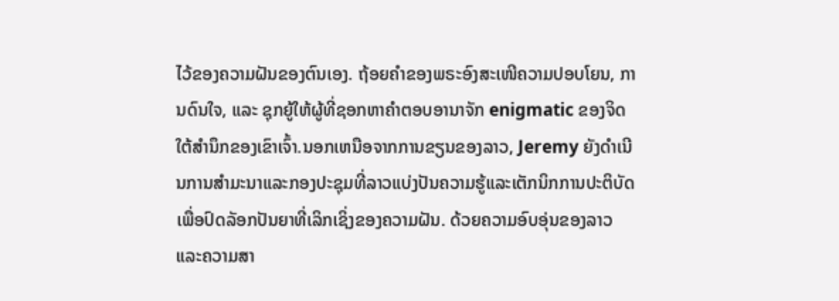ໄວ້ຂອງຄວາມຝັນຂອງຕົນເອງ. ຖ້ອຍຄຳຂອງພຣະອົງສະເໜີຄວາມປອບໂຍນ, ການດົນໃຈ, ແລະ ຊຸກຍູ້ໃຫ້ຜູ້ທີ່ຊອກຫາຄຳຕອບອານາຈັກ enigmatic ຂອງຈິດໃຕ້ສໍານຶກຂອງເຂົາເຈົ້າ.ນອກເຫນືອຈາກການຂຽນຂອງລາວ, Jeremy ຍັງດໍາເນີນການສໍາມະນາແລະກອງປະຊຸມທີ່ລາວແບ່ງປັນຄວາມຮູ້ແລະເຕັກນິກການປະຕິບັດເພື່ອປົດລັອກປັນຍາທີ່ເລິກເຊິ່ງຂອງຄວາມຝັນ. ດ້ວຍຄວາມອົບອຸ່ນຂອງລາວແລະຄວາມສາ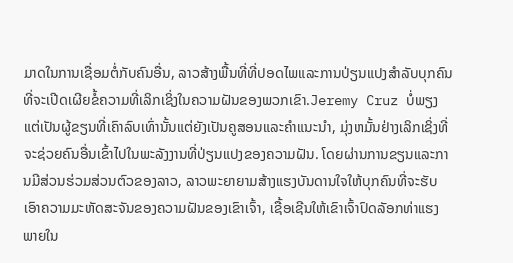ມາດໃນການເຊື່ອມຕໍ່ກັບຄົນອື່ນ, ລາວສ້າງພື້ນທີ່ທີ່ປອດໄພແລະການປ່ຽນແປງສໍາລັບບຸກຄົນທີ່ຈະເປີດເຜີຍຂໍ້ຄວາມທີ່ເລິກເຊິ່ງໃນຄວາມຝັນຂອງພວກເຂົາ.Jeremy Cruz ບໍ່ພຽງແຕ່ເປັນຜູ້ຂຽນທີ່ເຄົາລົບເທົ່ານັ້ນແຕ່ຍັງເປັນຄູສອນແລະຄໍາແນະນໍາ, ມຸ່ງຫມັ້ນຢ່າງເລິກເຊິ່ງທີ່ຈະຊ່ວຍຄົນອື່ນເຂົ້າໄປໃນພະລັງງານທີ່ປ່ຽນແປງຂອງຄວາມຝັນ. ໂດຍຜ່ານການຂຽນແລະການມີສ່ວນຮ່ວມສ່ວນຕົວຂອງລາວ, ລາວພະຍາຍາມສ້າງແຮງບັນດານໃຈໃຫ້ບຸກຄົນທີ່ຈະຮັບເອົາຄວາມມະຫັດສະຈັນຂອງຄວາມຝັນຂອງເຂົາເຈົ້າ, ເຊື້ອເຊີນໃຫ້ເຂົາເຈົ້າປົດລັອກທ່າແຮງພາຍໃນ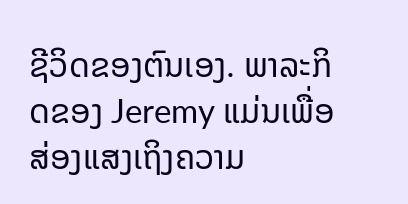ຊີວິດຂອງຕົນເອງ. ພາລະກິດຂອງ Jeremy ແມ່ນເພື່ອສ່ອງແສງເຖິງຄວາມ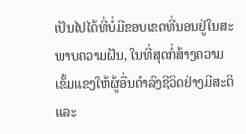ເປັນໄປໄດ້ທີ່ບໍ່ມີຂອບເຂດທີ່ນອນຢູ່ໃນສະພາບຄວາມຝັນ, ໃນທີ່ສຸດກໍ່ສ້າງຄວາມເຂັ້ມແຂງໃຫ້ຜູ້ອື່ນດໍາລົງຊີວິດຢ່າງມີສະຕິແລະ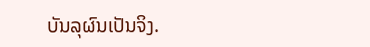ບັນລຸຜົນເປັນຈິງ.